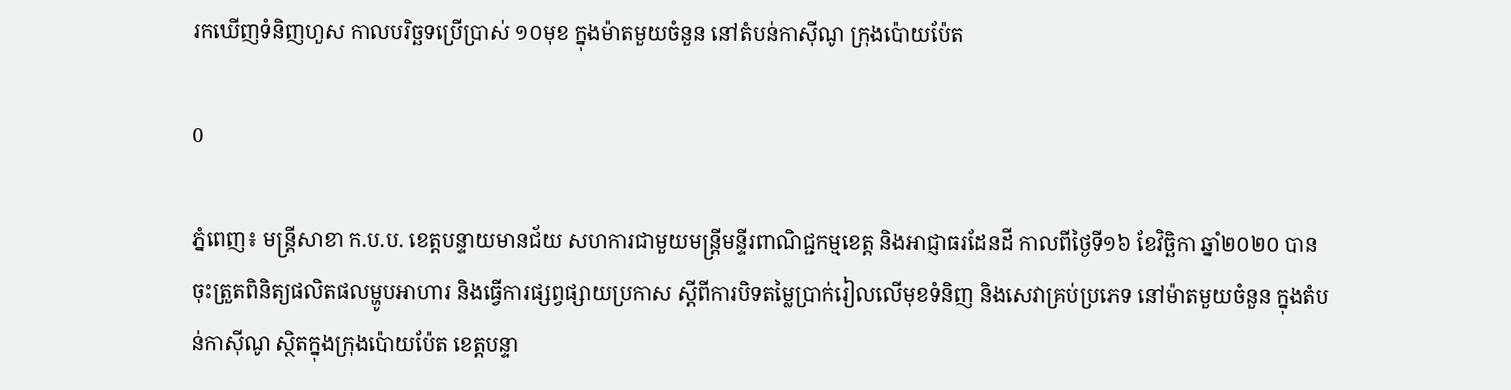រកឃើញទំនិញហួស កាលបរិច្ឆទប្រើប្រាស់ ១០មុខ ក្នុងម៉ាតមួយចំនួន នៅតំបន់កាស៊ីណូ ក្រុងប៉ោយប៉ែត

0

ភ្នំពេញ៖ មន្ត្រីសាខា ក.ប.ប. ខេត្តបន្ទាយមានជ័យ សហការជាមួយមន្ត្រីមន្ទីរពាណិជ្ជកម្មខេត្ត និងអាជ្ញាធរដែនដី កាលពីថ្ងៃទី១៦ ខែវិច្ឆិកា ឆ្នាំ២០២០ បានចុះត្រួតពិនិត្យផលិតផលម្ហូបអាហារ និងធ្វើការផ្សព្វផ្សាយប្រកាស ស្តីពីការបិទតម្លៃប្រាក់រៀលលើមុខទំនិញ និងសេវាគ្រប់ប្រភេទ នៅម៉ាតមួយចំនួន ក្នុងតំបន់កាស៊ីណូ ស្ថិតក្នុងក្រុងប៉ោយប៉ែត ខេត្តបន្ទា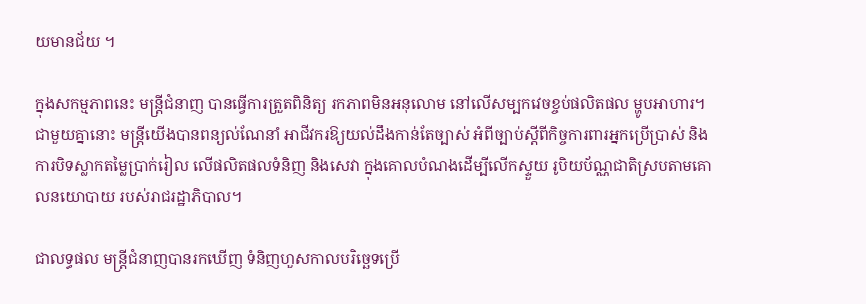យមានជ័យ ។

ក្នុងសកម្មភាពនេះ មន្ត្រីជំនាញ បានធ្វើការត្រួតពិនិត្យ រកភាពមិនអនុលោម នៅលើសម្បកវេចខ្ចប់ផលិតផល ម្ហូបអាហារ។ ជាមួយគ្នានោះ មន្ត្រីយើងបានពន្យល់ណែនាំ អាជីវករឱ្យយល់ដឹងកាន់តែច្បាស់ អំពីច្បាប់ស្តីពីកិច្ចការពារអ្នកប្រើប្រាស់ និងការបិទស្លាកតម្លៃប្រាក់រៀល លើផលិតផលទំនិញ និងសេវា ក្នុងគោលបំណងដើម្បីលើកស្ទួយ រូបិយប័ណ្ណជាតិស្របតាមគោលនយោបាយ របស់រាជរដ្ឋាភិបាល។

ជាលទ្ធផល មន្ត្រីជំនាញបានរកឃើញ ទំនិញហួសកាលបរិច្ឆេទប្រើ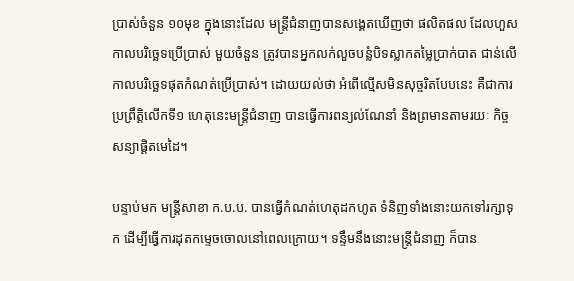ប្រាស់ចំនួន ១០មុខ ក្នុងនោះដែល មន្ត្រីជំនាញបានសង្គេតឃើញថា ផលិតផល ដែលហួសកាលបរិច្ឆេទប្រើប្រាស់ មួយចំនួន ត្រូវបានអ្នកលក់លួចបន្លំបិទស្លាកតម្លៃប្រាក់បាត ជាន់លើកាលបរិច្ឆេទផុតកំណត់ប្រើប្រាស់។ ដោយយល់ថា អំពើល្មើសមិនសុច្ចរិតបែបនេះ គឺជាការប្រព្រឹត្តិលើកទី១ ហេតុនេះមន្រ្តីជំនាញ បានធ្វើការពន្យល់ណែនាំ និងព្រមានតាមរយៈ កិច្ចសន្យាផ្តិតមេដៃ។

បន្ទាប់មក មន្ត្រីសាខា ក.ប.ប. បានធ្វើកំណត់ហេតុដកហូត ទំនិញទាំងនោះយកទៅរក្សាទុក ដើម្បីធ្វើការដុតកម្ទេចចោលនៅពេលក្រោយ។ ទន្ទឹមនឹងនោះមន្ត្រីជំនាញ ក៏បាន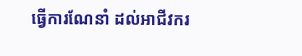ធ្វើការណែនាំ ដល់អាជីវករ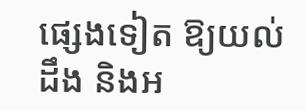ផ្សេងទៀត ឱ្យយល់ដឹង និងអ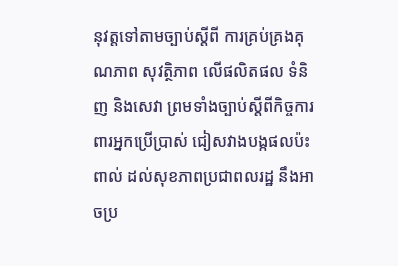នុវត្តទៅតាមច្បាប់ស្តីពី ការគ្រប់គ្រងគុណភាព សុវត្ថិភាព លើផលិតផល ទំនិញ និងសេវា ព្រមទាំងច្បាប់ស្តីពីកិច្ចការពារអ្នកប្រើប្រាស់ ជៀសវាងបង្កផលប៉ះពាល់ ដល់សុខភាពប្រជាពលរដ្ឋ នឹងអាចប្រ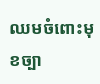ឈមចំពោះមុខច្បា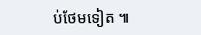ប់ថែមទៀត ៕